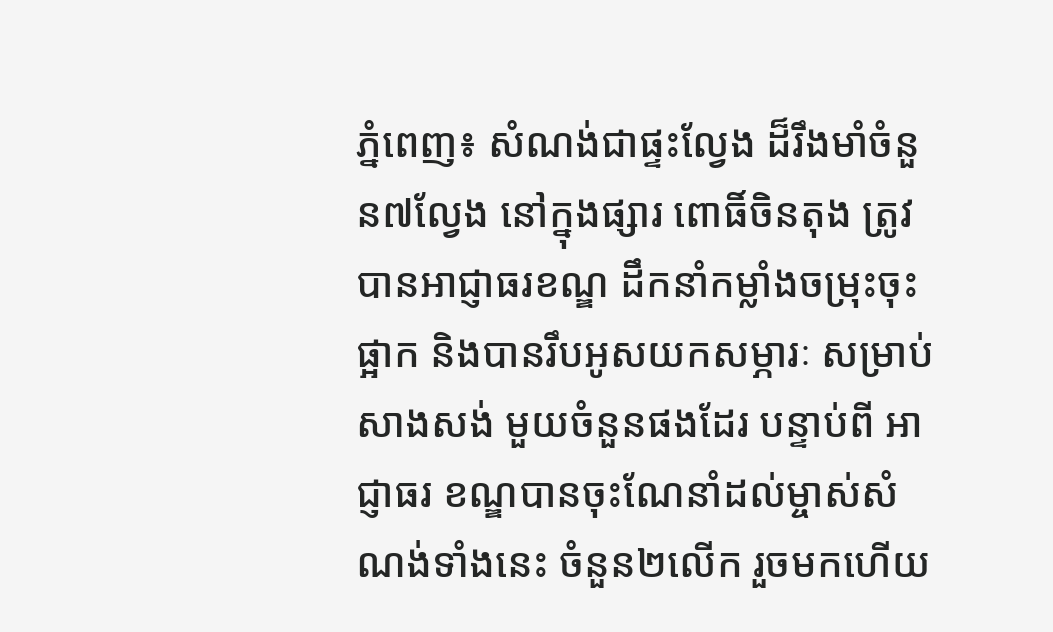ភ្នំពេញ៖ សំណង់ជាផ្ទះល្វែង ដ៏រឹងមាំចំនួន៧ល្វែង នៅក្នុងផ្សារ ពោធិ៍ចិនតុង ត្រូវបានអាជ្ញាធរខណ្ឌ ដឹកនាំកម្លាំងចម្រុះចុះផ្អាក និងបានរឹបអូសយកសម្ភារៈ សម្រាប់សាងសង់ មួយចំនួនផងដែរ បន្ទាប់ពី អាជ្ញាធរ ខណ្ឌបានចុះណែនាំដល់ម្ចាស់សំណង់ទាំងនេះ ចំនួន២លើក រួចមកហើយ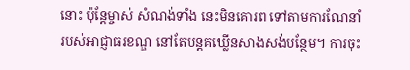នោះ ប៉ុន្តែម្ចាស់ សំណង់ទាំង នេះមិនគោរព ទៅតាមការណែនាំ របស់អាជ្ញាធរខណ្ឌ នៅតែបន្តគឃ្លើនសាងសង់បន្ថែម។ ការចុះ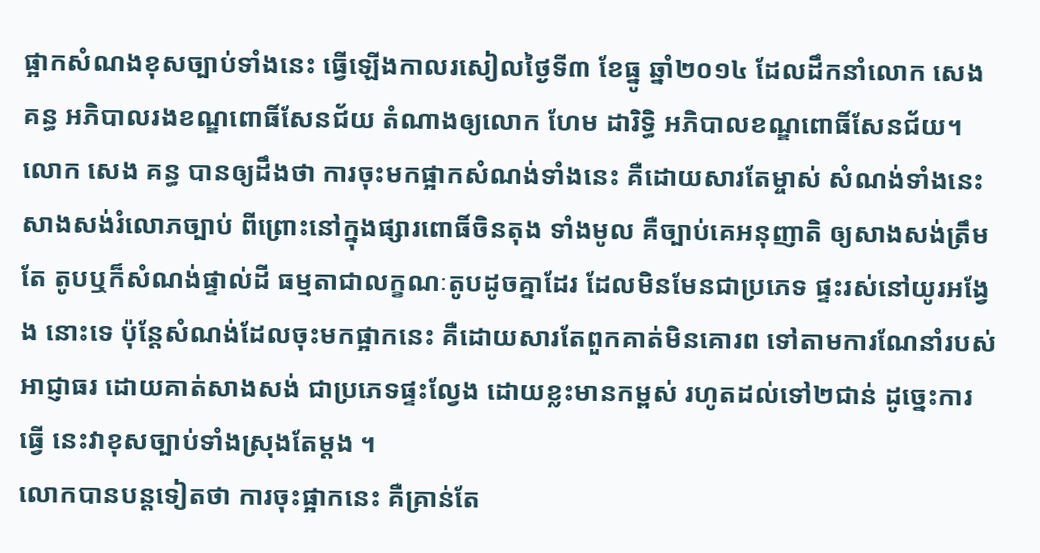ផ្អាកសំណងខុសច្បាប់ទាំងនេះ ធ្វើឡើងកាលរសៀលថ្ងៃទី៣ ខែធ្នូ ឆ្នាំ២០១៤ ដែលដឹកនាំលោក សេង គន្ធ អភិបាលរងខណ្ឌពោធិ៍សែនជ័យ តំណាងឲ្យលោក ហែម ដារិទ្ធិ អភិបាលខណ្ឌពោធិ៍សែនជ័យ។
លោក សេង គន្ធ បានឲ្យដឹងថា ការចុះមកផ្អាកសំណង់ទាំងនេះ គឺដោយសារតែម្ចាស់ សំណង់ទាំងនេះ សាងសង់រំលោភច្បាប់ ពីព្រោះនៅក្នុងផ្សារពោធិ៍ចិនតុង ទាំងមូល គឺច្បាប់គេអនុញាតិ ឲ្យសាងសង់ត្រឹមតែ តូបឬក៏សំណង់ផ្ទាល់ដី ធម្មតាជាលក្ខណៈតូបដូចគ្នាដែរ ដែលមិនមែនជាប្រភេទ ផ្ទះរស់នៅយូរអង្វែង នោះទេ ប៉ុន្តែសំណង់ដែលចុះមកផ្អាកនេះ គឺដោយសារតែពួកគាត់មិនគោរព ទៅតាមការណែនាំរបស់ អាជ្ញាធរ ដោយគាត់សាងសង់ ជាប្រភេទផ្ទះល្វែង ដោយខ្លះមានកម្ពស់ រហូតដល់ទៅ២ជាន់ ដូច្នេះការធ្វើ នេះវាខុសច្បាប់ទាំងស្រុងតែម្តង ។
លោកបានបន្តទៀតថា ការចុះផ្អាកនេះ គឺគ្រាន់តែ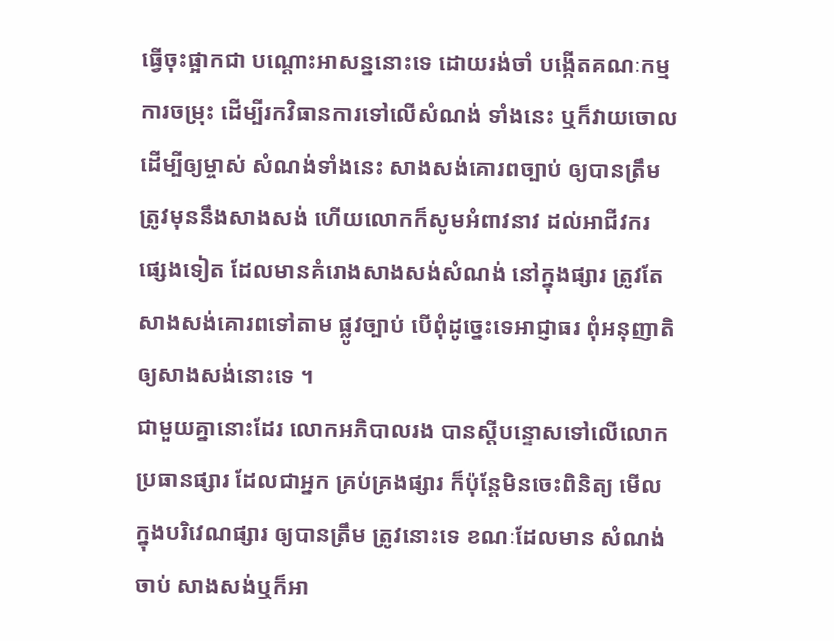ធ្វើចុះផ្អាកជា បណ្តោះអាសន្ននោះទេ ដោយរង់ចាំ បង្កើតគណៈកម្មការចម្រុះ ដើម្បីរកវិធានការទៅលើសំណង់ ទាំងនេះ ឬក៏វាយចោលដើម្បីឲ្យម្ចាស់ សំណង់ទាំងនេះ សាងសង់គោរពច្បាប់ ឲ្យបានត្រឹមត្រូវមុននឹងសាងសង់ ហើយលោកក៏សូមអំពាវនាវ ដល់អាជីវករផ្សេងទៀត ដែលមានគំរោងសាងសង់សំណង់ នៅក្នុងផ្សារ ត្រូវតែសាងសង់គោរពទៅតាម ផ្លូវច្បាប់ បើពុំដូច្នេះទេអាជ្ញាធរ ពុំអនុញាតិឲ្យសាងសង់នោះទេ ។
ជាមួយគ្នានោះដែរ លោកអភិបាលរង បានស្តីបន្ទោសទៅលើលោកប្រធានផ្សារ ដែលជាអ្នក គ្រប់គ្រងផ្សារ ក៏ប៉ុន្តែមិនចេះពិនិត្យ មើលក្នុងបរិវេណផ្សារ ឲ្យបានត្រឹម ត្រូវនោះទេ ខណៈដែលមាន សំណង់ចាប់ សាងសង់ឬក៏អា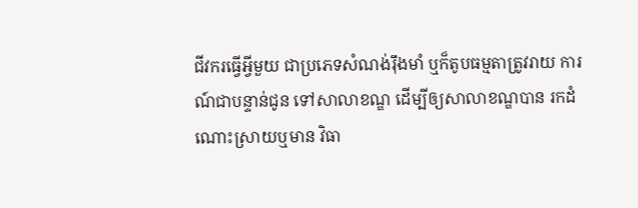ជីវករធ្វើអ្វីមួយ ជាប្រភេទសំណង់រ៉ឹងមាំ ឬក៏តូបធម្មតាត្រូវរាយ ការណ៍ជាបន្ទាន់ជូន ទៅសាលាខណ្ឌ ដើម្បីឲ្យសាលាខណ្ឌបាន រកដំណោះស្រាយឬមាន វិធា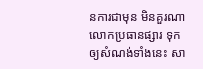នការជាមុន មិនគួរណា លោកប្រធានផ្សារ ទុកឲ្យសំណង់ទាំងនេះ សា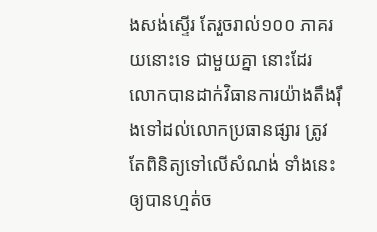ងសង់ស្ទើរ តែរួចរាល់១០០ ភាគរយនោះទេ ជាមួយគ្នា នោះដែរ លោកបានដាក់វិធានការយ៉ាងតឹងរ៉ឹងទៅដល់លោកប្រធានផ្សារ ត្រូវតែពិនិត្យទៅលើសំណង់ ទាំងនេះ ឲ្យបានហ្មត់ច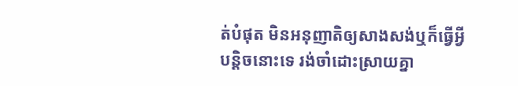ត់បំផុត មិនអនុញាតិឲ្យសាងសង់ឬក៏ធ្វើអ្វីបន្តិចនោះទេ រង់ចាំដោះស្រាយគ្នា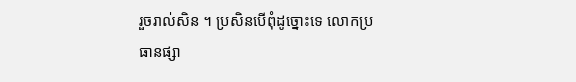រួចរាល់សិន ។ ប្រសិនបើពុំដូច្នោះទេ លោកប្រធានផ្សា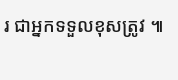រ ជាអ្នកទទួលខុសត្រូវ ៕